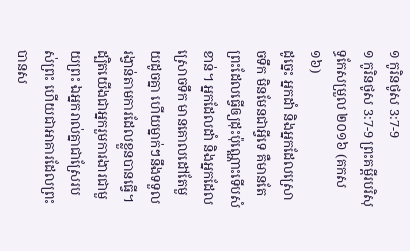១ កូរិនថូស 3:7-9
១ កូរិនថូស 3:7-9 ព្រះគម្ពីរបរិសុទ្ធកែសម្រួល ២០១៦ (គកស១៦)
ដូច្នេះ អ្នកដាំ និងអ្នកដែលស្រោចទឹក មិនមែនជាអ្វីទេ គឺមានតែព្រះដែលធ្វើឲ្យដុះប៉ុណ្ណោះទើបសំខាន់។ អ្នកដែលដាំ និងអ្នកដែលស្រោចទឹក មានគោលដៅតែមួយដូចគ្នា ហើយម្នាក់ៗនឹងទទួលរង្វាន់តាមការដែលខ្លួនបានធ្វើ។ ដ្បិតយើងជាអ្នករួមការងារជាមួយព្រះ ឯអ្នករាល់គ្នាជាស្រែរបស់ព្រះ ហើយជាអាគារដែលព្រះបានស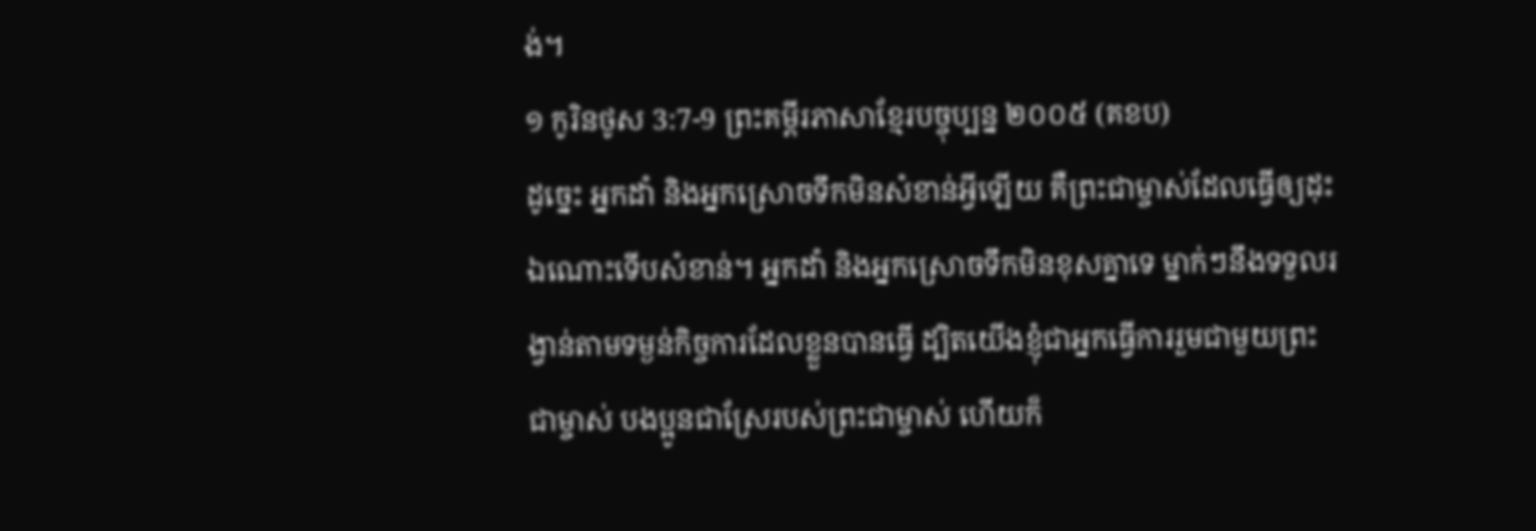ង់។
១ កូរិនថូស 3:7-9 ព្រះគម្ពីរភាសាខ្មែរបច្ចុប្បន្ន ២០០៥ (គខប)
ដូច្នេះ អ្នកដាំ និងអ្នកស្រោចទឹកមិនសំខាន់អ្វីឡើយ គឺព្រះជាម្ចាស់ដែលធ្វើឲ្យដុះឯណោះទើបសំខាន់។ អ្នកដាំ និងអ្នកស្រោចទឹកមិនខុសគ្នាទេ ម្នាក់ៗនឹងទទួលរង្វាន់តាមទម្ងន់កិច្ចការដែលខ្លួនបានធ្វើ ដ្បិតយើងខ្ញុំជាអ្នកធ្វើការរួមជាមួយព្រះជាម្ចាស់ បងប្អូនជាស្រែរបស់ព្រះជាម្ចាស់ ហើយក៏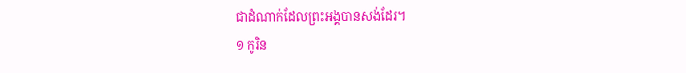ជាដំណាក់ដែលព្រះអង្គបានសង់ដែរ។
១ កូរិន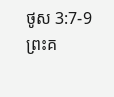ថូស 3:7-9 ព្រះគ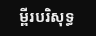ម្ពីរបរិសុទ្ធ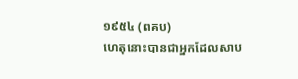១៩៥៤ (ពគប)
ហេតុនោះបានជាអ្នកដែលសាប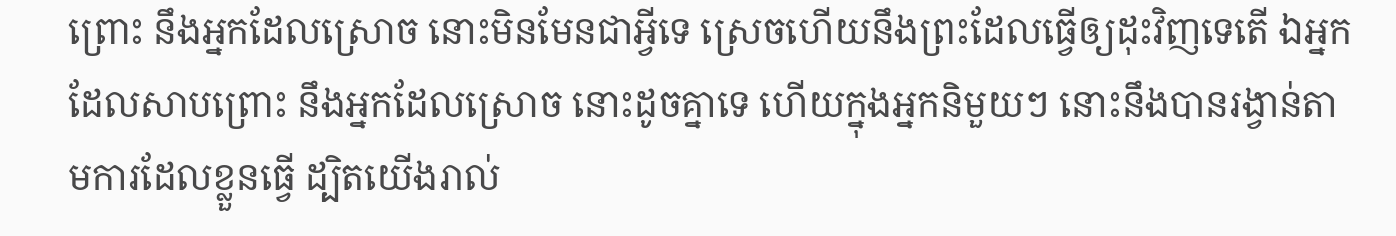ព្រោះ នឹងអ្នកដែលស្រោច នោះមិនមែនជាអ្វីទេ ស្រេចហើយនឹងព្រះដែលធ្វើឲ្យដុះវិញទេតើ ឯអ្នកដែលសាបព្រោះ នឹងអ្នកដែលស្រោច នោះដូចគ្នាទេ ហើយក្នុងអ្នកនិមួយៗ នោះនឹងបានរង្វាន់តាមការដែលខ្លួនធ្វើ ដ្បិតយើងរាល់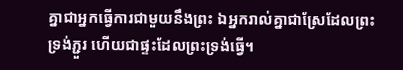គ្នាជាអ្នកធ្វើការជាមួយនឹងព្រះ ឯអ្នករាល់គ្នាជាស្រែដែលព្រះទ្រង់ភ្ជួរ ហើយជាផ្ទះដែលព្រះទ្រង់ធ្វើ។